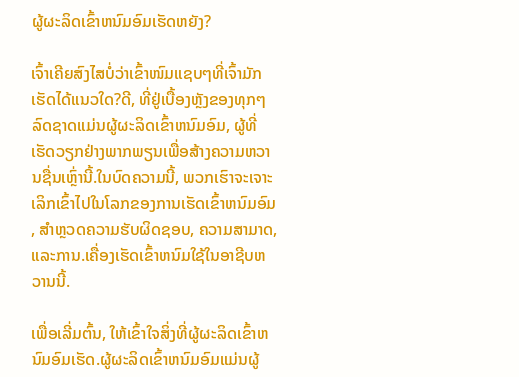ຜູ້ຜະລິດເຂົ້າຫນົມອົມເຮັດຫຍັງ?

ເຈົ້າເຄີຍສົງໄສບໍ່ວ່າເຂົ້າໜົມແຊບໆທີ່ເຈົ້າມັກເຮັດໄດ້ແນວໃດ?ດີ, ທີ່ຢູ່ເບື້ອງຫຼັງຂອງທຸກໆລົດຊາດແມ່ນຜູ້ຜະລິດເຂົ້າຫນົມອົມ, ຜູ້ທີ່ເຮັດວຽກຢ່າງພາກພຽນເພື່ອສ້າງຄວາມຫວານຊື່ນເຫຼົ່ານີ້.ໃນບົດຄວາມນີ້, ພວກເຮົາຈະເຈາະເລິກເຂົ້າໄປໃນໂລກຂອງການເຮັດເຂົ້າຫນົມອົມ, ສໍາຫຼວດຄວາມຮັບຜິດຊອບ, ຄວາມສາມາດ, ແລະການ.ເຄື່ອງເຮັດເຂົ້າຫນົມໃຊ້ໃນອາຊີບຫວານນີ້.

ເພື່ອເລີ່ມຕົ້ນ, ໃຫ້ເຂົ້າໃຈສິ່ງທີ່ຜູ້ຜະລິດເຂົ້າຫນົມອົມເຮັດ.ຜູ້ຜະລິດເຂົ້າຫນົມອົມແມ່ນຜູ້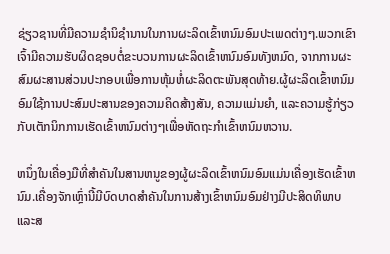ຊ່ຽວຊານທີ່ມີຄວາມຊໍານິຊໍານານໃນການຜະລິດເຂົ້າຫນົມອົມປະເພດຕ່າງໆ.ພວກເຂົາເຈົ້າມີຄວາມຮັບຜິດຊອບຕໍ່ຂະບວນການຜະລິດເຂົ້າຫນົມອົມທັງຫມົດ, ຈາກການຜະສົມຜະສານສ່ວນປະກອບເພື່ອການຫຸ້ມຫໍ່ຜະລິດຕະພັນສຸດທ້າຍ.ຜູ້ຜະລິດເຂົ້າຫນົມອົມໃຊ້ການປະສົມປະສານຂອງຄວາມຄິດສ້າງສັນ, ຄວາມແມ່ນຍໍາ, ແລະຄວາມຮູ້ກ່ຽວກັບເຕັກນິກການເຮັດເຂົ້າຫນົມຕ່າງໆເພື່ອຫັດຖະກໍາເຂົ້າຫນົມຫວານ.

ຫນຶ່ງໃນເຄື່ອງມືທີ່ສໍາຄັນໃນສານຫນູຂອງຜູ້ຜະລິດເຂົ້າຫນົມອົມແມ່ນເຄື່ອງເຮັດເຂົ້າຫນົມ.ເຄື່ອງຈັກເຫຼົ່ານີ້ມີບົດບາດສໍາຄັນໃນການສ້າງເຂົ້າຫນົມອົມຢ່າງມີປະສິດທິພາບແລະສ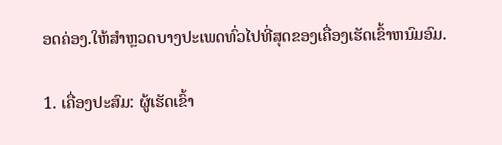ອດຄ່ອງ.ໃຫ້ສໍາຫຼວດບາງປະເພດທົ່ວໄປທີ່ສຸດຂອງເຄື່ອງເຮັດເຂົ້າຫນົມອົມ.

1. ເຄື່ອງປະສົມ: ຜູ້ເຮັດເຂົ້າ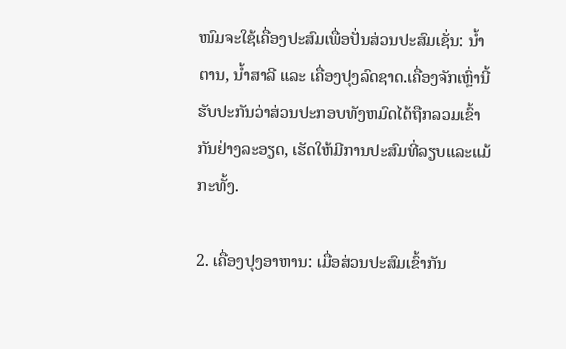ໜົມຈະໃຊ້ເຄື່ອງປະສົມເພື່ອປັ່ນສ່ວນປະສົມເຊັ່ນ: ນ້ຳຕານ, ນ້ຳສາລີ ແລະ ເຄື່ອງປຸງລົດຊາດ.ເຄື່ອງຈັກເຫຼົ່ານີ້ຮັບປະກັນວ່າສ່ວນປະກອບທັງຫມົດໄດ້ຖືກລວມເຂົ້າກັນຢ່າງລະອຽດ, ເຮັດໃຫ້ມີການປະສົມທີ່ລຽບແລະແມ້ກະທັ້ງ.

2. ເຄື່ອງປຸງອາຫານ: ເມື່ອສ່ວນປະສົມເຂົ້າກັນ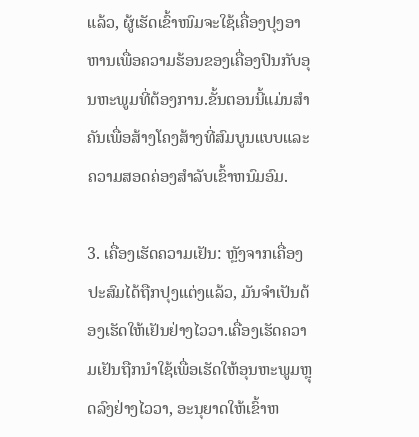ແລ້ວ, ຜູ້ເຮັດເຂົ້າໜົມຈະໃຊ້ເຄື່ອງປຸງອາຫານເພື່ອຄວາມຮ້ອນຂອງເຄື່ອງປົນກັບອຸນຫະພູມທີ່ຕ້ອງການ.ຂັ້ນຕອນນີ້ແມ່ນສໍາຄັນເພື່ອສ້າງໂຄງສ້າງທີ່ສົມບູນແບບແລະຄວາມສອດຄ່ອງສໍາລັບເຂົ້າຫນົມອົມ.

3. ເຄື່ອງເຮັດຄວາມເຢັນ: ຫຼັງຈາກເຄື່ອງປະສົມໄດ້ຖືກປຸງແຕ່ງແລ້ວ, ມັນຈໍາເປັນຕ້ອງເຮັດໃຫ້ເຢັນຢ່າງໄວວາ.ເຄື່ອງເຮັດຄວາມເຢັນຖືກນໍາໃຊ້ເພື່ອເຮັດໃຫ້ອຸນຫະພູມຫຼຸດລົງຢ່າງໄວວາ, ອະນຸຍາດໃຫ້ເຂົ້າຫ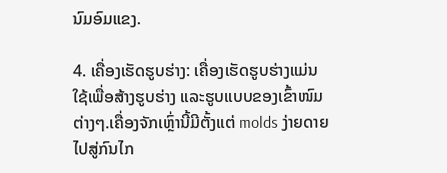ນົມອົມແຂງ.

4. ເຄື່ອງເຮັດຮູບຮ່າງ: ເຄື່ອງເຮັດຮູບຮ່າງແມ່ນໃຊ້ເພື່ອສ້າງຮູບຮ່າງ ແລະຮູບແບບຂອງເຂົ້າໜົມຕ່າງໆ.ເຄື່ອງຈັກເຫຼົ່ານີ້ມີຕັ້ງແຕ່ molds ງ່າຍດາຍໄປສູ່ກົນໄກ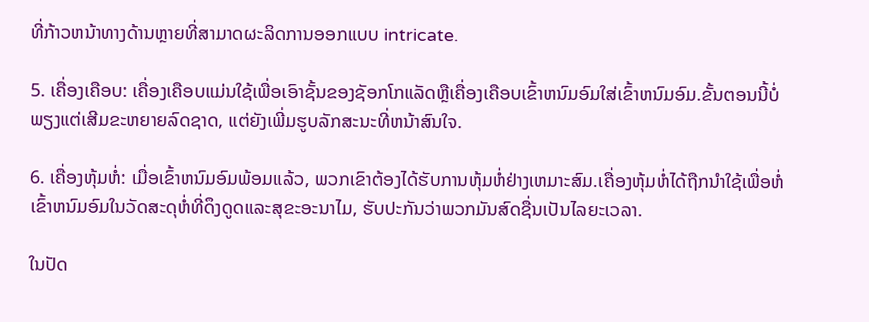ທີ່ກ້າວຫນ້າທາງດ້ານຫຼາຍທີ່ສາມາດຜະລິດການອອກແບບ intricate.

5. ເຄື່ອງເຄືອບ: ເຄື່ອງເຄືອບແມ່ນໃຊ້ເພື່ອເອົາຊັ້ນຂອງຊັອກໂກແລັດຫຼືເຄື່ອງເຄືອບເຂົ້າຫນົມອົມໃສ່ເຂົ້າຫນົມອົມ.ຂັ້ນຕອນນີ້ບໍ່ພຽງແຕ່ເສີມຂະຫຍາຍລົດຊາດ, ແຕ່ຍັງເພີ່ມຮູບລັກສະນະທີ່ຫນ້າສົນໃຈ.

6. ເຄື່ອງຫຸ້ມຫໍ່: ເມື່ອເຂົ້າຫນົມອົມພ້ອມແລ້ວ, ພວກເຂົາຕ້ອງໄດ້ຮັບການຫຸ້ມຫໍ່ຢ່າງເຫມາະສົມ.ເຄື່ອງຫຸ້ມຫໍ່ໄດ້ຖືກນໍາໃຊ້ເພື່ອຫໍ່ເຂົ້າຫນົມອົມໃນວັດສະດຸຫໍ່ທີ່ດຶງດູດແລະສຸຂະອະນາໄມ, ຮັບປະກັນວ່າພວກມັນສົດຊື່ນເປັນໄລຍະເວລາ.

ໃນປັດ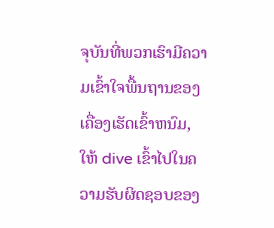ຈຸບັນທີ່ພວກເຮົາມີຄວາມເຂົ້າໃຈພື້ນຖານຂອງເຄື່ອງເຮັດເຂົ້າຫນົມ, ໃຫ້ dive ເຂົ້າໄປໃນຄວາມຮັບຜິດຊອບຂອງ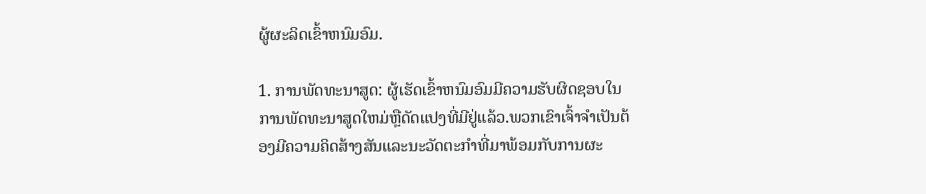ຜູ້ຜະລິດເຂົ້າຫນົມອົມ.

1. ການພັດທະນາສູດ: ຜູ້ເຮັດເຂົ້າຫນົມອົມມີຄວາມຮັບຜິດຊອບໃນການພັດທະນາສູດໃຫມ່ຫຼືດັດແປງທີ່ມີຢູ່ແລ້ວ.ພວກເຂົາເຈົ້າຈໍາເປັນຕ້ອງມີຄວາມຄິດສ້າງສັນແລະນະວັດຕະກໍາທີ່ມາພ້ອມກັບການຜະ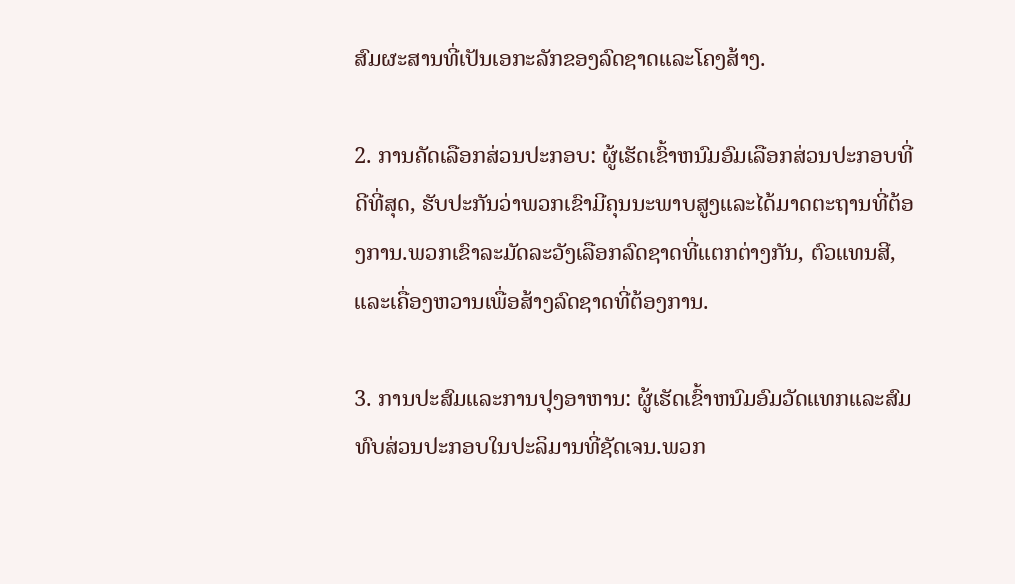ສົມຜະສານທີ່ເປັນເອກະລັກຂອງລົດຊາດແລະໂຄງສ້າງ.

2. ການຄັດເລືອກສ່ວນປະກອບ: ຜູ້ເຮັດເຂົ້າຫນົມອົມເລືອກສ່ວນປະກອບທີ່ດີທີ່ສຸດ, ຮັບປະກັນວ່າພວກເຂົາມີຄຸນນະພາບສູງແລະໄດ້ມາດຕະຖານທີ່ຕ້ອງການ.ພວກເຂົາລະມັດລະວັງເລືອກລົດຊາດທີ່ແຕກຕ່າງກັນ, ຕົວແທນສີ, ແລະເຄື່ອງຫວານເພື່ອສ້າງລົດຊາດທີ່ຕ້ອງການ.

3. ການປະສົມແລະການປຸງອາຫານ: ຜູ້ເຮັດເຂົ້າຫນົມອົມວັດແທກແລະສົມທົບສ່ວນປະກອບໃນປະລິມານທີ່ຊັດເຈນ.ພວກ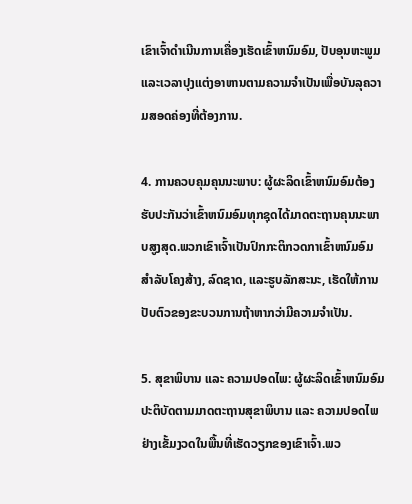ເຂົາເຈົ້າດໍາເນີນການເຄື່ອງເຮັດເຂົ້າຫນົມອົມ, ປັບອຸນຫະພູມແລະເວລາປຸງແຕ່ງອາຫານຕາມຄວາມຈໍາເປັນເພື່ອບັນລຸຄວາມສອດຄ່ອງທີ່ຕ້ອງການ.

4. ການຄວບຄຸມຄຸນນະພາບ: ຜູ້ຜະລິດເຂົ້າຫນົມອົມຕ້ອງຮັບປະກັນວ່າເຂົ້າຫນົມອົມທຸກຊຸດໄດ້ມາດຕະຖານຄຸນນະພາບສູງສຸດ.ພວກເຂົາເຈົ້າເປັນປົກກະຕິກວດກາເຂົ້າຫນົມອົມສໍາລັບໂຄງສ້າງ, ລົດຊາດ, ແລະຮູບລັກສະນະ, ເຮັດໃຫ້ການປັບຕົວຂອງຂະບວນການຖ້າຫາກວ່າມີຄວາມຈໍາເປັນ.

5. ສຸຂາພິບານ ແລະ ຄວາມປອດໄພ: ຜູ້ຜະລິດເຂົ້າຫນົມອົມປະຕິບັດຕາມມາດຕະຖານສຸຂາພິບານ ແລະ ຄວາມປອດໄພຢ່າງເຂັ້ມງວດໃນພື້ນທີ່ເຮັດວຽກຂອງເຂົາເຈົ້າ.ພວ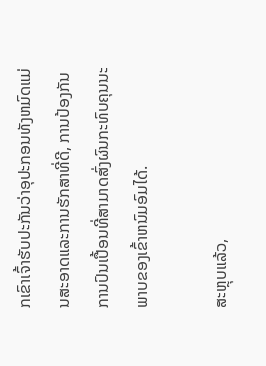ກເຂົາເຈົ້າຮັບປະກັນວ່າອຸປະກອນທັງຫມົດແມ່ນສະອາດແລະການຮັກສາທີ່ດີ, ການປ້ອງກັນການປົນເປື້ອນທີ່ສາມາດສົ່ງຜົນກະທົບຄຸນນະພາບຂອງເຂົ້າຫນົມອົມໄດ້.

ສະຫຼຸບແລ້ວ,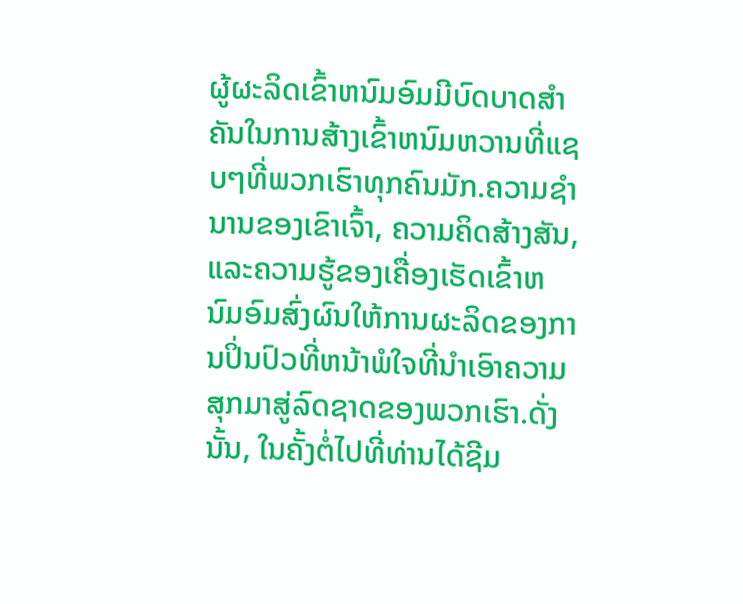ຜູ້ຜະລິດເຂົ້າຫນົມອົມມີບົດບາດສໍາຄັນໃນການສ້າງເຂົ້າຫນົມຫວານທີ່ແຊບໆທີ່ພວກເຮົາທຸກຄົນມັກ.ຄວາມຊໍານານຂອງເຂົາເຈົ້າ, ຄວາມຄິດສ້າງສັນ, ແລະຄວາມຮູ້ຂອງເຄື່ອງເຮັດເຂົ້າຫນົມອົມສົ່ງຜົນໃຫ້ການຜະລິດຂອງການປິ່ນປົວທີ່ຫນ້າພໍໃຈທີ່ນໍາເອົາຄວາມສຸກມາສູ່ລົດຊາດຂອງພວກເຮົາ.ດັ່ງນັ້ນ, ໃນຄັ້ງຕໍ່ໄປທີ່ທ່ານໄດ້ຊີມ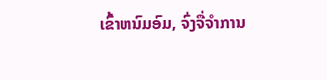ເຂົ້າຫນົມອົມ, ຈົ່ງຈື່ຈໍາການ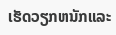ເຮັດວຽກຫນັກແລະ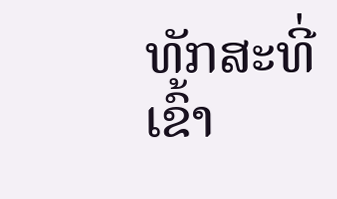ທັກສະທີ່ເຂົ້າ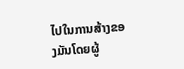ໄປໃນການສ້າງຂອງມັນໂດຍຜູ້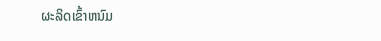ຜະລິດເຂົ້າຫນົມ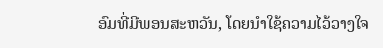ອົມທີ່ມີພອນສະຫວັນ, ໂດຍນໍາໃຊ້ຄວາມໄວ້ວາງໃຈ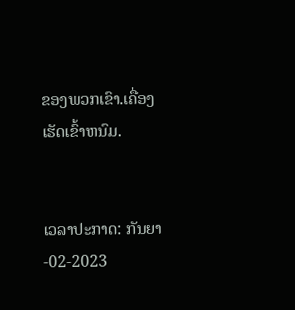ຂອງພວກເຂົາ.ເຄື່ອງເຮັດເຂົ້າຫນົມ.


ເວລາປະກາດ: ກັນຍາ-02-2023